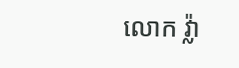លោក វ្ល៉ា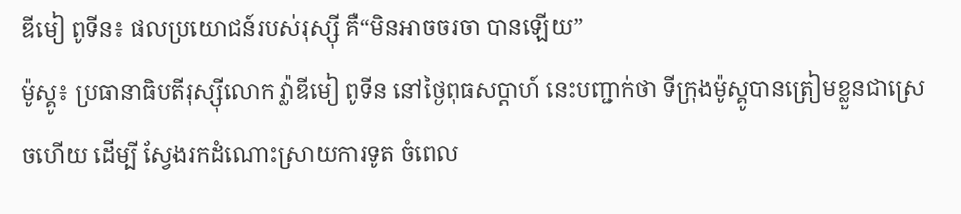ឌីមៀ ពូទីន៖ ផលប្រយោជន៍របស់រុស្ស៊ី គឺ“មិនអាចចរចា បានឡើយ”
ម៉ូស្គូ៖ ប្រធានាធិបតីរុស្ស៊ីលោក វ្ល៉ាឌីមៀ ពូទីន នៅថ្ងៃពុធសប្តាហ៍ នេះបញ្ជាក់ថា ទីក្រុងម៉ូស្គូបានត្រៀមខ្លួនជាស្រេចហើយ ដើម្បី ស្វែងរកដំណោះស្រាយការទូត ចំពេល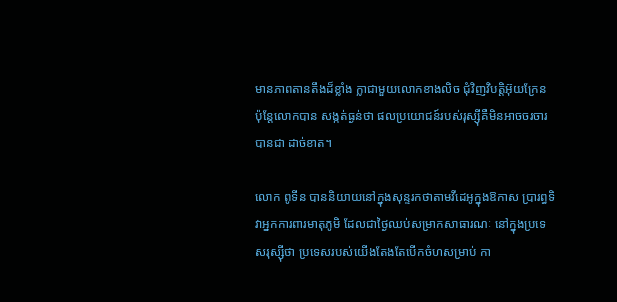មានភាពតានតឹងដ៏ខ្លាំង ក្លាជាមួយលោកខាងលិច ជុំវិញវិបត្តិអ៊ុយក្រែន ប៉ុន្តែលោកបាន សង្កត់ធ្ងន់ថា ផលប្រយោជន៍របស់រុស្ស៊ីគឺមិនអាចចរចារបានជា ដាច់ខាត។

លោក ពូទីន បាននិយាយនៅក្នុងសុន្ទរកថាតាមវីដេអូក្នុងឱកាស ប្រារព្ធទិវាអ្នកការពារមាតុភូមិ ដែលជាថ្ងៃឈប់សម្រាកសាធារណៈ នៅក្នុងប្រទេសរុស្ស៊ីថា ប្រទេសរបស់យើងតែងតែបើកចំហសម្រាប់ កា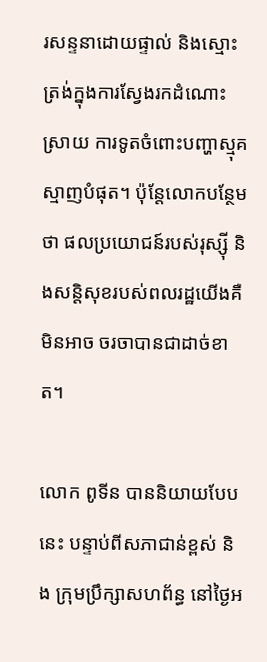រសន្ទនាដោយផ្ទាល់ និងស្មោះត្រង់ក្នុងការស្វែងរកដំណោះ ស្រាយ ការទូតចំពោះបញ្ហាស្មុគស្មាញបំផុត។ ប៉ុន្តែលោកបន្ថែមថា ផលប្រយោជន៍របស់រុស្ស៊ី និងសន្តិសុខរបស់ពលរដ្ឋយើងគឺមិនអាច ចរចាបានជាដាច់ខាត។

លោក ពូទីន បាននិយាយបែបនេះ បន្ទាប់ពីសភាជាន់ខ្ពស់ និង ក្រុមប្រឹក្សាសហព័ន្ធ នៅថ្ងៃអ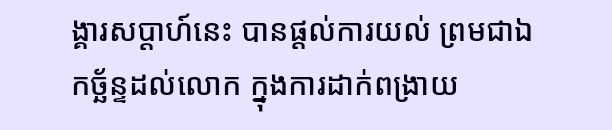ង្គារសប្តាហ៍នេះ បានផ្តល់ការយល់ ព្រមជាឯកច្ឆ័ន្ទដល់លោក ក្នុងការដាក់ពង្រាយ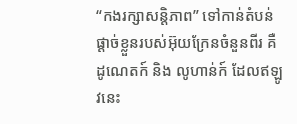“កងរក្សាសន្តិភាព” ទៅកាន់តំបន់ផ្តាច់ខ្លួនរបស់អ៊ុយក្រែនចំនួនពីរ គឺ ដូណេតក៍ និង លូហាន់ក៍ ដែលឥឡូវនេះ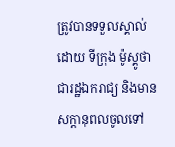ត្រូវបានទទួលស្គាល់ដោយ ទីក្រុង ម៉ូស្គូថា ជារដ្ឋឯករាជ្យ និងមានសក្តានុពលចូលទៅ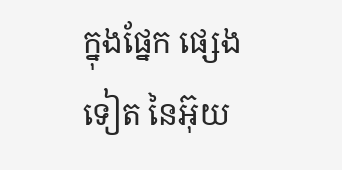ក្នុងផ្នែក ផ្សេងទៀត នៃអ៊ុយ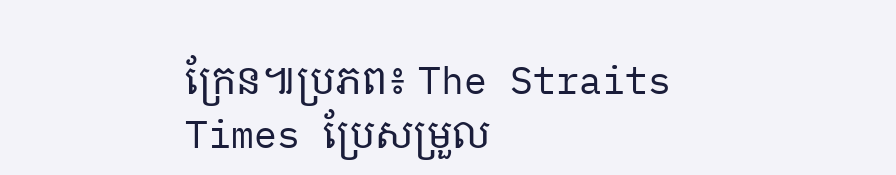ក្រែន៕ប្រភព៖ The Straits Times ប្រែសម្រួល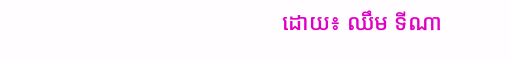ដោយ៖ ឈឹម ទីណា